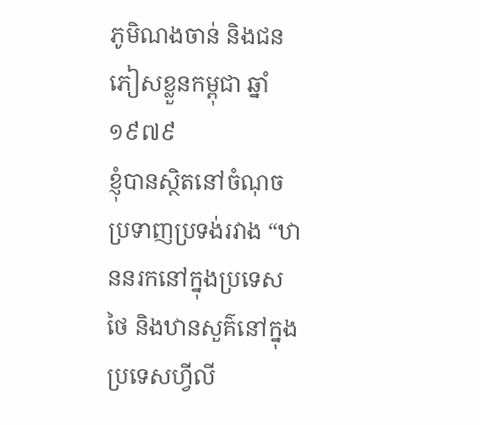ភូមិណងចាន់ និងជនភៀសខ្លួនកម្ពុជា ឆ្នាំ១៩៧៩
ខ្ញុំបានស្ថិតនៅចំណុចប្រទាញប្រទង់រវាង “ឋាននរកនៅក្នុងប្រទេសថៃ និងឋានសួគ៌នៅក្នុងប្រទេសហ្វីលី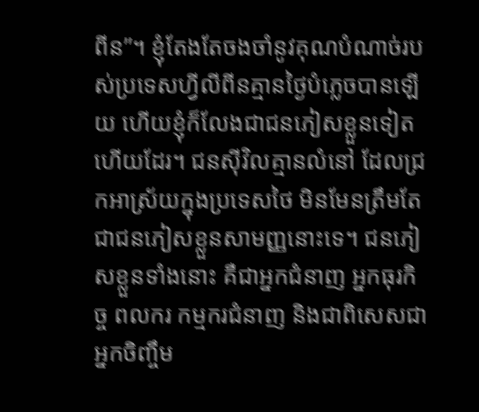ពីន”។ ខ្ញុំតែងតែចងចាំនូវគុណបំណាច់របស់ប្រទេសហ្វីលីពីនគ្មានថ្ងៃបំភ្លេចបានឡើយ ហើយខ្ញុំក៏លែងជាជនភៀសខ្លួនទៀតហើយដែរ។ ជនស៊ីវិលគ្មានលំនៅ ដែលជ្រកអាស្រ័យក្នុងប្រទេសថៃ មិនមែនត្រឹមតែជាជនភៀសខ្លួនសាមញ្ញនោះទេ។ ជនភៀសខ្លួនទាំងនោះ គឺជាអ្នកជំនាញ អ្នកធុរកិច្ច ពលករ កម្មករជំនាញ និងជាពិសេសជាអ្នកចិញ្ចឹម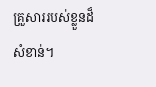គ្រួសាររបស់ខ្លួនដ៏សំខាន់។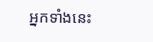អ្នកទាំងនេះ